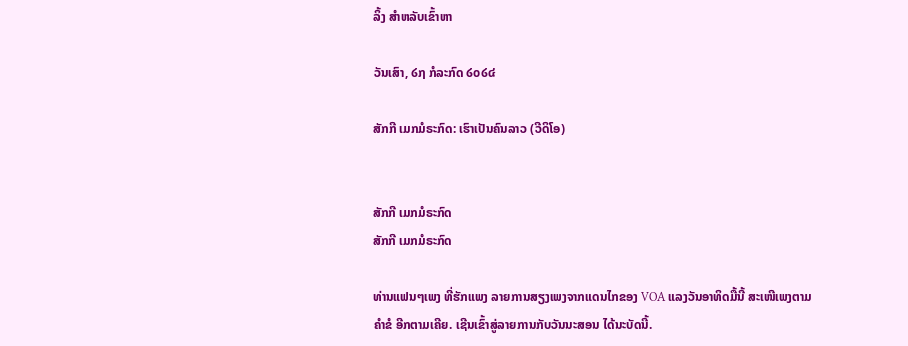ລິ້ງ ສຳຫລັບເຂົ້າຫາ

ວັນເສົາ, ໒໗ ກໍລະກົດ ໒໐໒໔

ສັກກີ ເມກມໍຣະກົດ: ເຮົາເປັນຄົນລາວ (ວີດິໂອ)


ສັກກີ ເມກມໍຣະກົດ
ສັກກີ ເມກມໍຣະກົດ

ທ່ານແຟນໆເພງ ທີ່ຮັກແພງ ລາຍການສຽງເພງຈາກແດນໄກຂອງ VOA ແລງວັນອາທິດມື້ນີ້ ສະເໜີເພງຕາມຄໍາຂໍ ອີກຕາມເຄີຍ. ເຊີນເຂົ້າສູ່ລາຍການກັບວັນນະສອນ ໄດ້ນະບັດນີ້.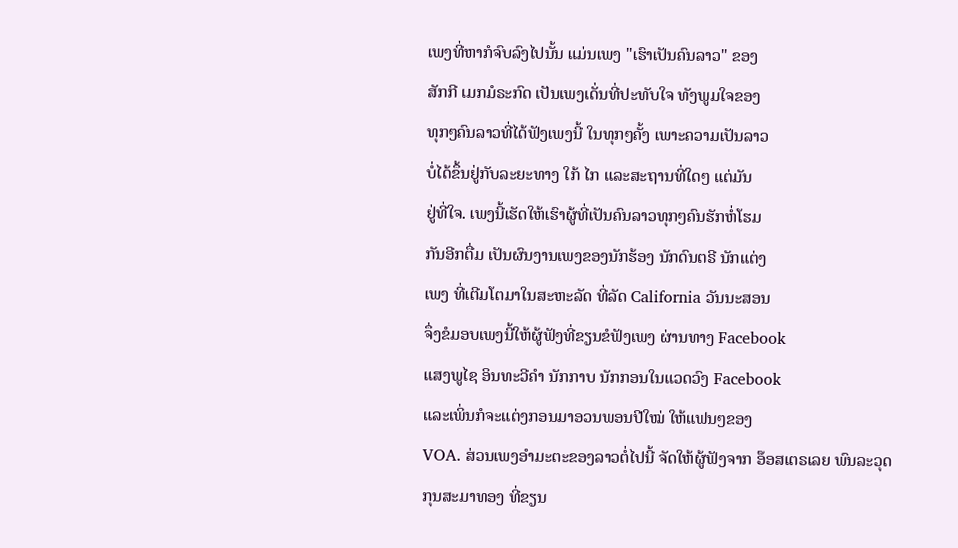ເພງທີ່ຫາກໍຈົບລົງໄປນັ້ນ ແມ່ນເພງ "ເຮົາເປັນຄົນລາວ" ຂອງ
ສັກກີ ເມກມໍຣະກົດ ເປັນເພງເດັ່ນທີ່ປະທັບໃຈ ທັງພູມໃຈຂອງ
ທຸກໆຄົນລາວທີ່ໄດ້ຟັງເພງນີ້ ໃນທຸກໆຄັ້ງ ເພາະຄວາມເປັນລາວ
ບໍ່ໄດ້ຂຶ້ນຢູ່ກັບລະຍະທາງ ໃກ້ ໄກ ແລະສະຖານທີ່ໃດໆ ແຕ່ມັນ
ຢູ່ທີ່ໃຈ. ເພງນີ້ເຮັດໃຫ້ເຮົາຜູ້ທີ່ເປັນຄົນລາວທຸກໆຄົນຮັກຫໍ່ໂຮມ
ກັນອີກຕື່ມ ເປັນຜົນງານເພງຂອງນັກຮ້ອງ ນັກດົນຕຣີ ນັກແຕ່ງ
ເພງ ທີ່ເຕີມໂຕມາໃນສະຫະລັດ ທີ່ລັດ California ວັນນະສອນ
ຈຶ່ງຂໍມອບເພງນີ້ໃຫ້ຜູ້ຟັງທີ່ຂຽນຂໍຟັງເພງ ຜ່ານທາງ Facebook
ແສງພູໄຊ ອິນທະວີຄໍາ ນັກກາບ ນັກກອນໃນແວດວົງ Facebook
ແລະເພິ່ນກໍຈະແຕ່ງກອນມາອວນພອນປີໃໝ່ ໃຫ້ແຟນໆຂອງ
VOA. ສ່ວນເພງອໍາມະຕະຂອງລາວຕໍ່ໄປນີ້ ຈັດໃຫ້ຜູ້ຟັງຈາກ ອ໊ອສເຕຣເລຍ ພົນລະວຸດ
ກຸນສະມາທອງ ທີ່ຂຽນ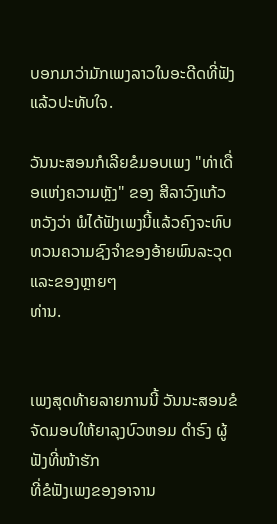ບອກມາວ່າມັກເພງລາວໃນອະດີດທີ່ຟັງແລ້ວປະທັບໃຈ.

ວັນນະສອນກໍເລີຍຂໍມອບເພງ "ທ່າເດື່ອແຫ່ງຄວາມຫຼັງ" ຂອງ ສີລາວົງແກ້ວ ຫວັງວ່າ ພໍໄດ້ຟັງເພງນີ້ແລ້ວຄົງຈະທົບທວນຄວາມຊົງຈໍາຂອງອ້າຍພົນລະວຸດ ແລະຂອງຫຼາຍໆ
ທ່ານ.


ເພງສຸດທ້າຍລາຍການນີ້ ວັນນະສອນຂໍຈັດມອບໃຫ້ຍາລຸງບົວຫອມ ດໍາຣົງ ຜູ້ຟັງທີ່ໜ້າຮັກ
ທີ່ຂໍຟັງເພງຂອງອາຈານ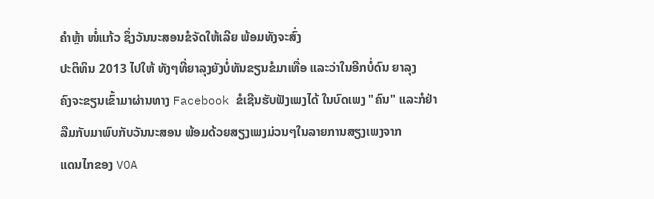ຄໍາຫຼ້າ ໜໍ່ແກ້ວ ຊຶ່ງວັນນະສອນຂໍຈັດໃຫ້ເລີຍ ພ້ອມທັງຈະສົ່ງ
ປະຕິທິນ 2013 ໄປໃຫ້ ທັງໆທີ່ຍາລຸງຍັງບໍ່ທັນຂຽນຂໍມາເທື່ອ ແລະວ່າໃນອີກບໍ່ດົນ ຍາລຸງ
ຄົງຈະຂຽນເຂົ້າມາຜ່ານທາງ Facebook ຂໍເຊີນຮັບຟັງເພງໄດ້ ໃນບົດເພງ "ຄົນ" ແລະກໍຢ່າ
ລືມກັບມາພົບກັບວັນນະສອນ ພ້ອມດ້ວຍສຽງເພງມ່ວນໆໃນລາຍການສຽງເພງຈາກ
ແດນໄກຂອງ VOA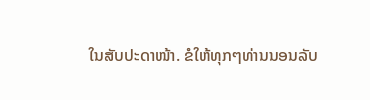ໃນສັບປະດາໜ້າ. ຂໍໃຫ້ທຸກໆທ່ານນອນລັບ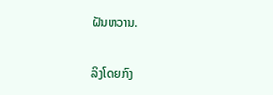ຝັນຫວານ.

ລິງໂດຍກົງ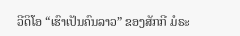ວີດິໂອ “ເຮົາເປັນຄົນລາວ” ຂອງສັກກີ ມໍຣະ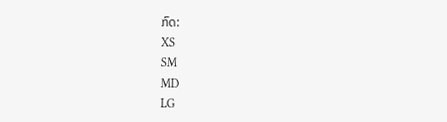ກົດ:
XS
SM
MD
LG